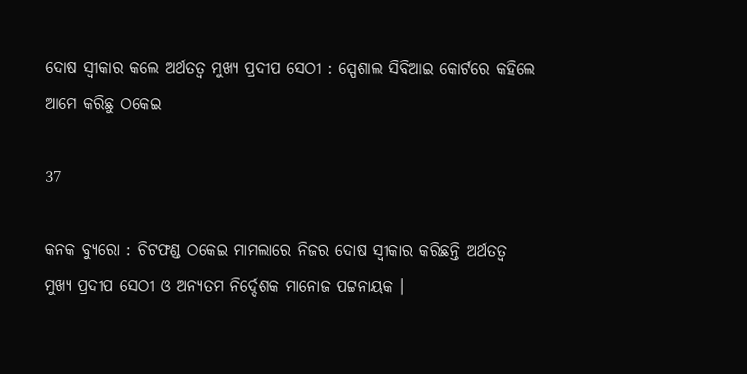ଦୋଷ ସ୍ୱୀକାର କଲେ ଅର୍ଥତତ୍ୱ ମୁଖ୍ୟ ପ୍ରଦୀପ ସେଠୀ : ସ୍ପେଶାଲ ସିବିଆଇ କୋର୍ଟରେ କହିଲେ ଆମେ କରିଛୁ ଠକେଇ

37

କନକ ବ୍ୟୁରୋ : ଚିଟଫଣ୍ଡ ଠକେଇ ମାମଲାରେ ନିଜର ଦୋଷ ସ୍ୱୀକାର କରିଛନ୍ତି ଅର୍ଥତତ୍ୱ ମୁଖ୍ୟ ପ୍ରଦୀପ ସେଠୀ ଓ ଅନ୍ୟତମ ନିର୍ଦ୍ଦେଶକ ମାନୋଜ ପଟ୍ଟନାୟକ ।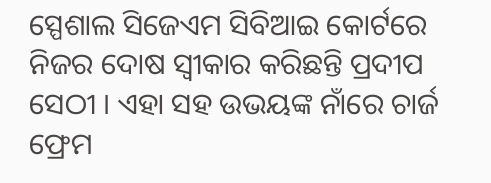ସ୍ପେଶାଲ ସିଜେଏମ ସିବିଆଇ କୋର୍ଟରେ ନିଜର ଦୋଷ ସ୍ୱୀକାର କରିଛନ୍ତି ପ୍ରଦୀପ ସେଠୀ । ଏହା ସହ ଉଭୟଙ୍କ ନାଁରେ ଚାର୍ଜ ଫ୍ରେମ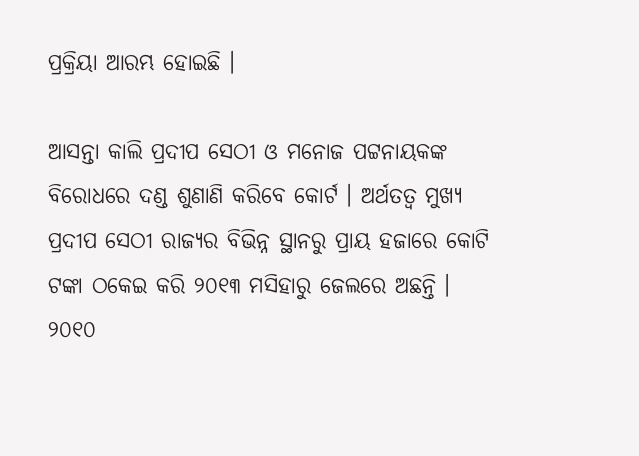ପ୍ରକ୍ରିୟା ଆରମ୍ଭ ହୋଇଛି ।

ଆସନ୍ତା କାଲି ପ୍ରଦୀପ ସେଠୀ ଓ ମନୋଜ ପଟ୍ଟନାୟକଙ୍କ ବିରୋଧରେ ଦଣ୍ଡ ଶୁଣାଣି କରିବେ କୋର୍ଟ । ଅର୍ଥତତ୍ୱ ମୁଖ୍ୟ ପ୍ରଦୀପ ସେଠୀ ରାଜ୍ୟର ବିଭିନ୍ନ ସ୍ଥାନରୁ ପ୍ରାୟ ହଜାରେ କୋଟି ଟଙ୍କା ଠକେଇ କରି ୨୦୧୩ ମସିହାରୁ ଜେଲରେ ଅଛନ୍ତି । ୨୦୧୦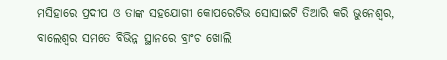ମସିହାରେ ପ୍ରଦୀପ ଓ ତାଙ୍କ ସହଯୋଗୀ କୋପରେଟିଭ ସୋସାଇଟି ତିଆରି କରି ଭୁନେଶ୍ୱର, ବାଲେଶ୍ୱର ସମତେ ବିଭିନ୍ନ ସ୍ଥାନରେ ବ୍ରାଂଚ ଖୋଲି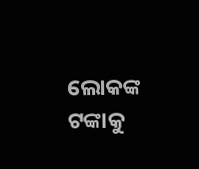ଲୋକଙ୍କ ଟଙ୍କାକୁ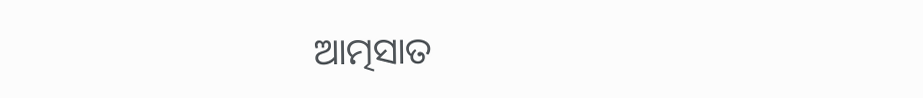ଆତ୍ମସାତ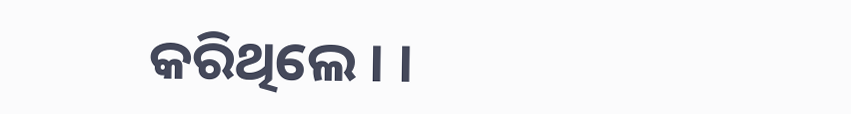କରିଥିଲେ । ।